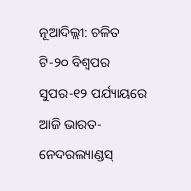ନୂଆଦିଲ୍ଲୀ: ଚଳିତ ଟି-୨୦ ବିଶ୍ୱପର ସୁପର-୧୨ ପର୍ଯ୍ୟାୟରେ ଆଜି ଭାରତ-ନେଦରଲ୍ୟାଣ୍ଡସ୍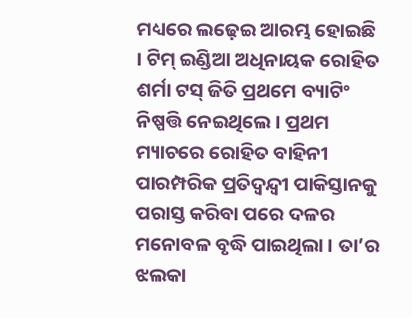ମଧ୍ୟରେ ଲଢ଼େଇ ଆରମ୍ଭ ହୋଇଛି । ଟିମ୍ ଇଣ୍ଡିଆ ଅଧିନାୟକ ରୋହିତ ଶର୍ମା ଟସ୍ ଜିତି ପ୍ରଥମେ ବ୍ୟାଟିଂ ନିଷ୍ପତ୍ତି ନେଇଥିଲେ । ପ୍ରଥମ ମ୍ୟାଚରେ ରୋହିତ ବାହିନୀ ପାରମ୍ପରିକ ପ୍ରତିଦ୍ୱନ୍ଦ୍ୱୀ ପାକିସ୍ତାନକୁ ପରାସ୍ତ କରିବା ପରେ ଦଳର ମନୋବଳ ବୃଦ୍ଧି ପାଇଥିଲା । ତା’ର ଝଲକା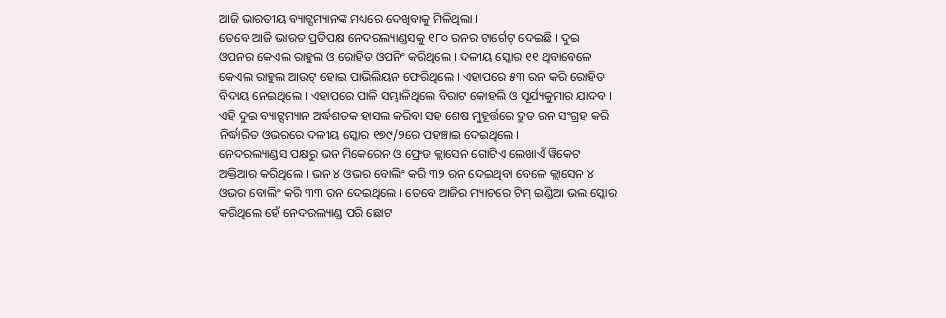ଆଜି ଭାରତୀୟ ବ୍ୟାଟ୍ସମ୍ୟାନଙ୍କ ମଧ୍ୟରେ ଦେଖିବାକୁ ମିଳିଥିଲା ।
ତେବେ ଆଜି ଭାରତ ପ୍ରତିପକ୍ଷ ନେଦରଲ୍ୟାଣ୍ଡସକୁ ୧୮୦ ରନର ଟାର୍ଗେଟ୍ ଦେଇଛି । ଦୁଇ ଓପନର କେଏଲ ରାହୁଲ ଓ ରୋହିତ ଓପନିଂ କରିଥିଲେ । ଦଳୀୟ ସ୍କୋର ୧୧ ଥିବାବେଳେ କେଏଲ ରାହୁଲ ଆଉଟ୍ ହୋଇ ପାଭିଲିୟନ ଫେରିଥିଲେ । ଏହାପରେ ୫୩ ରନ କରି ରୋହିତ ବିଦାୟ ନେଇଥିଲେ । ଏହାପରେ ପାଳି ସମ୍ଭାଳିଥିଲେ ବିରାଟ କୋହଲି ଓ ସୂର୍ଯ୍ୟକୁମାର ଯାଦବ । ଏହି ଦୁଇ ବ୍ୟାଟ୍ସମ୍ୟାନ ଅର୍ଦ୍ଧଶତକ ହାସଲ କରିବା ସହ ଶେଷ ମୁହୂର୍ତ୍ତରେ ଦ୍ରୁତ ରନ ସଂଗ୍ରହ କରି ନିର୍ଦ୍ଧାରିତ ଓଭରରେ ଦଳୀୟ ସ୍କୋର ୧୭୯/୨ରେ ପହଞ୍ଚାଇ ଦେଇଥିଲେ ।
ନେଦରଲ୍ୟାଣ୍ଡସ ପକ୍ଷରୁ ଭନ ମିକେରେନ ଓ ଫ୍ରେଡ କ୍ଲାସେନ ଗୋଟିଏ ଲେଖାଏଁ ୱିକେଟ ଅକ୍ତିଆର କରିଥିଲେ । ଭନ ୪ ଓଭର ବୋଲିଂ କରି ୩୨ ରନ ଦେଇଥିବା ବେଳେ କ୍ଲାସେନ ୪ ଓଭର ବୋଲିଂ କରି ୩୩ ରନ ଦେଇଥିଲେ । ତେବେ ଆଜିର ମ୍ୟାଚରେ ଟିମ୍ ଇଣ୍ଡିଆ ଭଲ ସ୍କୋର କରିଥିଲେ ହେଁ ନେଦରଲ୍ୟାଣ୍ଡ ପରି ଛୋଟ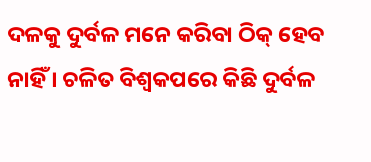ଦଳକୁ ଦୁର୍ବଳ ମନେ କରିବା ଠିକ୍ ହେବ ନାହିଁ । ଚଳିତ ବିଶ୍ୱକପରେ କିଛି ଦୁର୍ବଳ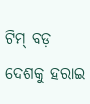ଟିମ୍ ବଡ଼ ଦେଶକୁ ହରାଇ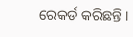ରେକର୍ଡ କରିଛନ୍ତି ।